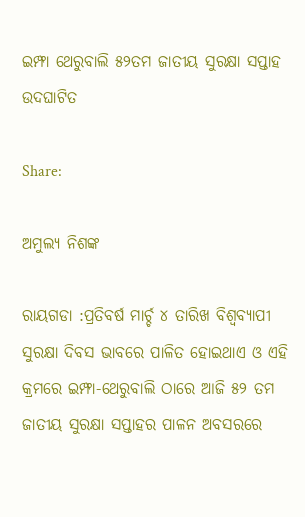ଇମ୍ଫା ଥେରୁବାଲି ୫୨ତମ ଜାତୀୟ ସୁରକ୍ଷା ସପ୍ତାହ ଉଦଘାଟିତ

Share:

ଅମୁଲ୍ୟ ନିଶଙ୍କ

ରାୟଗଡା :ପ୍ରତିବର୍ଷ ମାର୍ଚ୍ଚ ୪ ତାରିଖ ବିଶ୍ୱବ୍ୟାପୀ ସୁରକ୍ଷା ଦିବସ ଭାବରେ ପାଳିତ ହୋଇଥାଏ ଓ ଏହି କ୍ରମରେ ଇମ୍ଫା-ଥେରୁବାଲି ଠାରେ ଆଜି ୫୨ ତମ ଜାତୀୟ ସୁରକ୍ଷା ସପ୍ତାହର ପାଳନ ଅବସରରେ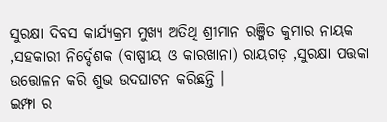ସୁରକ୍ଷା ଦିବସ କାର୍ଯ୍ୟକ୍ରମ ମୁଖ୍ୟ ଅତିଥି ଶ୍ରୀମାନ ରଞ୍ଜିତ କୁମାର ନାୟକ ,ସହକାରୀ ନିର୍ଦ୍ଦେଶକ (ବାଷ୍ପୀୟ ଓ କାରଖାନା) ରାୟଗଡ଼ ,ସୁରକ୍ଷା ପତ୍ତକା ଉତ୍ତୋଳନ କରି ଶୁଭ ଉଦଘାଟନ କରିଛନ୍ତି ।
ଇମ୍ଫା ର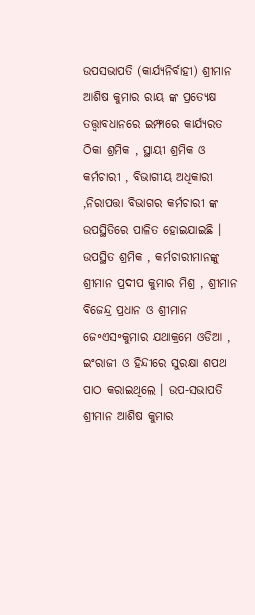ଉପସଭାପତି (କାର୍ଯ୍ୟନିର୍ବାହୀ) ଶ୍ରୀମାନ ଆଶିଷ କୁମାର ରାୟ ଙ୍କ ପ୍ରତ୍ୟେକ୍ଷ ତତ୍ତ୍ଵାବଧାନରେ ଇମ୍ଫାରେ କାର୍ଯ୍ୟରତ ଠିକା ଶ୍ରମିକ , ସ୍ଥାୟୀ ଶ୍ରମିକ ଓ କର୍ମଚାରୀ , ବିଭାଗୀୟ ଅଧିକାରୀ ,ନିରାପତ୍ତା ବିଭାଗର କର୍ମଚାରୀ ଙ୍କ ଉପସ୍ଥିତିରେ ପାଳିତ ହୋଇଯାଇଛି ।
ଉପସ୍ଥିତ ଶ୍ରମିକ , କର୍ମଚାରୀମାନଙ୍କୁ ଶ୍ରୀମାନ ପ୍ରଦୀପ କୁମାର ମିଶ୍ର , ଶ୍ରୀମାନ ବିଜେନ୍ଦ୍ର ପ୍ରଧାନ ଓ ଶ୍ରୀମାନ ଜେ॰ଏସ॰କୁମାର ଯଥାକ୍ରମେ ଓଡିଆ , ଇଂରାଜୀ ଓ ହିନ୍ଦୀରେ ସୁରକ୍ଷା ଶପଥ ପାଠ କରାଇଥିଲେ । ଉପ-ସଭାପତି ଶ୍ରୀମାନ ଆଶିଷ କୁମାର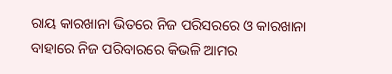ରାୟ କାରଖାନା ଭିତରେ ନିଜ ପରିସରରେ ଓ କାରଖାନା ବାହାରେ ନିଜ ପରିବାରରେ କିଭଳି ଆମର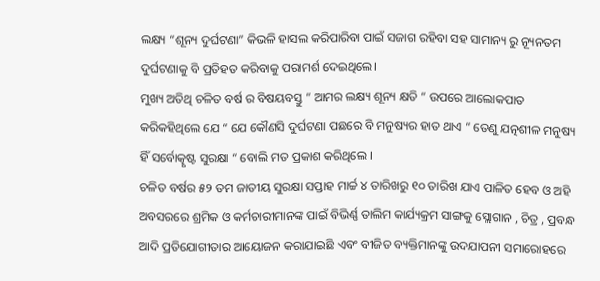ଲକ୍ଷ୍ୟ “ଶୂନ୍ୟ ଦୁର୍ଘଟଣା” କିଭଳି ହାସଲ କରିପାରିବା ପାଇଁ ସଜାଗ ରହିବା ସହ ସାମାନ୍ୟ ରୁ ନ୍ୟୂନତମ ଦୁର୍ଘଟଣାକୁ ବି ପ୍ରତିହତ କରିବାକୁ ପରାମର୍ଶ ଦେଇଥିଲେ।
ମୁଖ୍ୟ ଅତିଥି ଚଳିତ ବର୍ଷ ର ବିଷୟବସ୍ତୁ “ ଆମର ଲକ୍ଷ୍ୟ ଶୂନ୍ୟ କ୍ଷତି “ ଉପରେ ଆଲୋକପାତ କରିକହିଥିଲେ ଯେ “ ଯେ କୌଣସି ଦୁର୍ଘଟଣା ପଛରେ ବି ମନୁଷ୍ୟର ହାତ ଥାଏ “ ତେଣୁ ଯତ୍ନଶୀଳ ମନୁଷ୍ୟ ହିଁ ସର୍ବୋତ୍କୃଷ୍ଟ ସୁରକ୍ଷା “ ବୋଲି ମତ ପ୍ରକାଶ କରିଥିଲେ ।
ଚଳିତ ବର୍ଷର ୫୨ ତମ ଜାତୀୟ ସୁରକ୍ଷା ସପ୍ତାହ ମାର୍ଚ୍ଚ ୪ ତାରିଖରୁ ୧୦ ତାରିଖ ଯାଏ ପାଳିତ ହେବ ଓ ଅହି ଅବସରରେ ଶ୍ରମିକ ଓ କର୍ମଚାରୀମାନଙ୍କ ପାଇଁ ବିଭିର୍ଣ୍ଣ ତାଲିମ କାର୍ଯ୍ୟକ୍ରମ ସାଙ୍ଗକୁ ସ୍ଲୋଗାନ , ଚିତ୍ର , ପ୍ରବନ୍ଧ ଆଦି ପ୍ରତିଯୋଗୀତାର ଆୟୋଜନ କରାଯାଇଛି ଏବଂ ବୀଜିତ ବ୍ୟକ୍ତିମାନଙ୍କୁ ଉଦଯାପନୀ ସମାରୋହରେ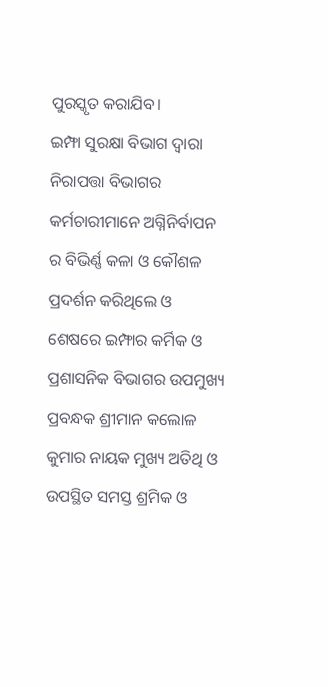ପୁରସ୍କୃତ କରାଯିବ।
ଇମ୍ଫା ସୁରକ୍ଷା ବିଭାଗ ଦ୍ଵାରା ନିରାପତ୍ତା ବିଭାଗର କର୍ମଚାରୀମାନେ ଅଗ୍ନିନିର୍ବାପନ ର ବିଭିର୍ଣ୍ଣ କଳା ଓ କୌଶଳ ପ୍ରଦର୍ଶନ କରିଥିଲେ ଓ ଶେଷରେ ଇମ୍ଫାର କର୍ମିକ ଓ ପ୍ରଶାସନିକ ବିଭାଗର ଉପମୁଖ୍ୟ ପ୍ରବନ୍ଧକ ଶ୍ରୀମାନ କଲୋଳ କୁମାର ନାୟକ ମୁଖ୍ୟ ଅତିଥି ଓ ଉପସ୍ଥିତ ସମସ୍ତ ଶ୍ରମିକ ଓ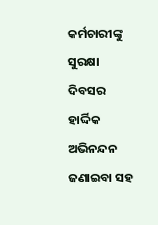କର୍ମଚାରୀଙ୍କୁ ସୁରକ୍ଷା ଦିବସର ହାର୍ଦ୍ଦିକ ଅଭିନନ୍ଦନ ଜଣାଇବା ସହ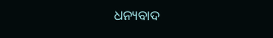ଧନ୍ୟବାଦ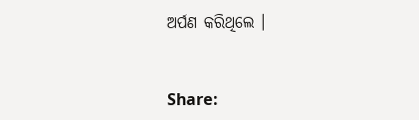ଅର୍ପଣ କରିଥିଲେ ।


Share: